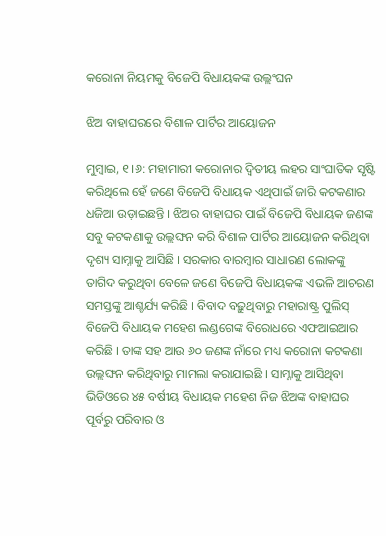କରୋନା ନିୟମକୁ ବିଜେପି ବିଧାୟକଙ୍କ ଉଲ୍ଲଂଘନ

ଝିଅ ବାହାଘରରେ ବିଶାଳ ପାର୍ଟିର ଆୟୋଜନ

ମୁମ୍ବାଇ, ୧ ।୬: ମହାମାରୀ କରୋନାର ଦ୍ୱିତୀୟ ଲହର ସାଂଘାତିକ ସୃଷ୍ଟି କରିଥିଲେ ହେଁ ଜଣେ ବିଜେପି ବିଧାୟକ ଏଥିପାଇଁ ଜାରି କଟକଣାର ଧଜିଆ ଉଡ଼ାଇଛନ୍ତି । ଝିଅର ବାହାଘର ପାଇଁ ବିଜେପି ବିଧାୟକ ଜଣଙ୍କ ସବୁ କଟକଣାକୁ ଉଲ୍ଲଙ୍ଘନ କରି ବିଶାଳ ପାର୍ଟିର ଆୟୋଜନ କରିଥିବା ଦୃଶ୍ୟ ସାମ୍ନାକୁ ଆସିଛି । ସରକାର ବାରମ୍ବାର ସାଧାରଣ ଲୋକଙ୍କୁ ତାଗିଦ କରୁଥିବା ବେଳେ ଜଣେ ବିଜେପି ବିଧାୟକଙ୍କ ଏଭଳି ଆଚରଣ ସମସ୍ତଙ୍କୁ ଆଶ୍ଚର୍ଯ୍ୟ କରିଛି । ବିବାଦ ବଢ଼ୁଥିବାରୁ ମହାରାଷ୍ଟ୍ର ପୁଲିସ୍ ବିଜେପି ବିଧାୟକ ମହେଶ ଲଣ୍ଡଗେଙ୍କ ବିରୋଧରେ ଏଫଆଇଆର କରିଛି । ତାଙ୍କ ସହ ଆଉ ୬୦ ଜଣଙ୍କ ନାଁରେ ମଧ୍ୟ କରୋନା କଟକଣା ଉଲ୍ଲଙ୍ଘନ କରିଥିବାରୁ ମାମଲା କରାଯାଇଛି । ସାମ୍ନାକୁ ଆସିଥିବା ଭିଡିଓରେ ୪୫ ବର୍ଷୀୟ ବିଧାୟକ ମହେଶ ନିଜ ଝିଅଙ୍କ ବାହାଘର ପୂର୍ବରୁ ପରିବାର ଓ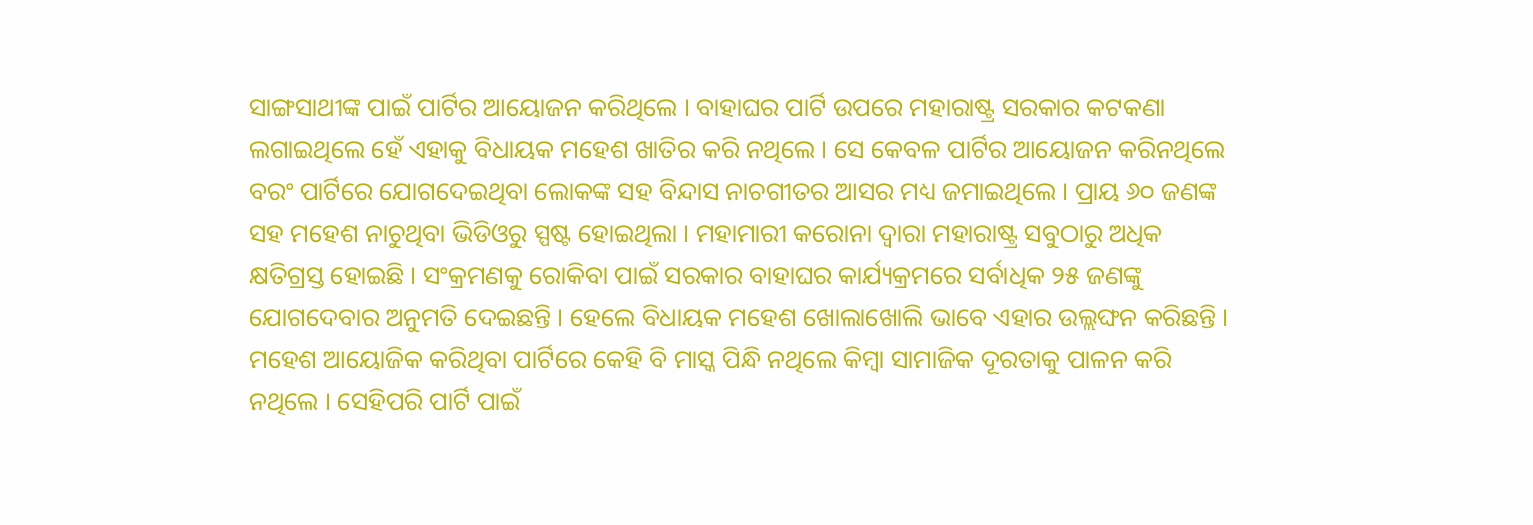ସାଙ୍ଗସାଥୀଙ୍କ ପାଇଁ ପାର୍ଟିର ଆୟୋଜନ କରିଥିଲେ । ବାହାଘର ପାର୍ଟି ଉପରେ ମହାରାଷ୍ଟ୍ର ସରକାର କଟକଣା ଲଗାଇଥିଲେ ହେଁ ଏହାକୁ ବିଧାୟକ ମହେଶ ଖାତିର କରି ନଥିଲେ । ସେ କେବଳ ପାର୍ଟିର ଆୟୋଜନ କରିନଥିଲେ ବରଂ ପାର୍ଟିରେ ଯୋଗଦେଇଥିବା ଲୋକଙ୍କ ସହ ବିନ୍ଦାସ ନାଚଗୀତର ଆସର ମଧ୍ୟ ଜମାଇଥିଲେ । ପ୍ରାୟ ୬୦ ଜଣଙ୍କ ସହ ମହେଶ ନାଚୁଥିବା ଭିଡିଓରୁ ସ୍ପଷ୍ଟ ହୋଇଥିଲା । ମହାମାରୀ କରୋନା ଦ୍ୱାରା ମହାରାଷ୍ଟ୍ର ସବୁଠାରୁ ଅଧିକ କ୍ଷତିଗ୍ରସ୍ତ ହୋଇଛି । ସଂକ୍ରମଣକୁ ରୋକିବା ପାଇଁ ସରକାର ବାହାଘର କାର୍ଯ୍ୟକ୍ରମରେ ସର୍ବାଧିକ ୨୫ ଜଣଙ୍କୁ ଯୋଗଦେବାର ଅନୁମତି ଦେଇଛନ୍ତି । ହେଲେ ବିଧାୟକ ମହେଶ ଖୋଲାଖୋଲି ଭାବେ ଏହାର ଉଲ୍ଲଙ୍ଘନ କରିଛନ୍ତି । ମହେଶ ଆୟୋଜିକ କରିଥିବା ପାର୍ଟିରେ କେହି ବି ମାସ୍କ ପିନ୍ଧି ନଥିଲେ କିମ୍ବା ସାମାଜିକ ଦୂରତାକୁ ପାଳନ କରି ନଥିଲେ । ସେହିପରି ପାର୍ଟି ପାଇଁ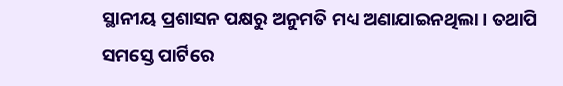ସ୍ଥାନୀୟ ପ୍ରଶାସନ ପକ୍ଷରୁ ଅନୁମତି ମଧ୍ୟ ଅଣାଯାଇନଥିଲା । ତଥାପି ସମସ୍ତେ ପାର୍ଟିରେ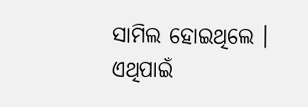ସାମିଲ ହୋଇଥିଲେ । ଏଥିପାଇଁ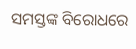ସମସ୍ତଙ୍କ ବିରୋଧରେ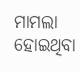ମାମଲା ହୋଇଥିବା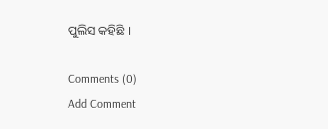ପୁଲିସ କହିଛି ।

Comments (0)
Add Comment